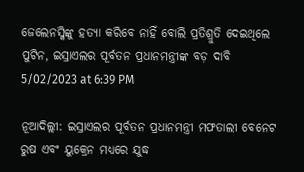ଜେଲେନସ୍କିଙ୍କୁ ହତ୍ୟା କରିବେ ନାହିଁ ବୋଲି ପ୍ରତିଶ୍ରୁତି ଦେଇଥିଲେ ପୁଟିନ, ଇସ୍ରାଏଲର ପୂର୍ବତନ ପ୍ରଧାନମନ୍ତ୍ରୀଙ୍କ ବଡ଼ ଦାବି
5/02/2023 at 6:39 PM

ନୂଆଦିଲ୍ଲୀ: ଇସ୍ରାଏଲର ପୂର୍ବତନ ପ୍ରଧାନମନ୍ତ୍ରୀ ମଫତାଲୀ ବେନେଟ ରୁଷ ଏବଂ ୟୁକ୍ରେନ ମଧ୍ୟରେ ଯୁଦ୍ଧ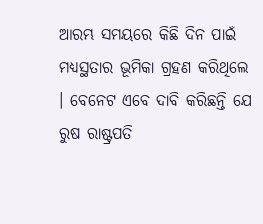ଆରମ୍ଭ ସମୟରେ କିଛି ଦିନ ପାଇଁ ମଧ୍ୟସ୍ଥତାର ଭୂମିକା ଗ୍ରହଣ କରିଥିଲେ । ବେନେଟ ଏବେ ଦାବି କରିଛନ୍ତି ଯେ ରୁଷ ରାଷ୍ଟ୍ରପତି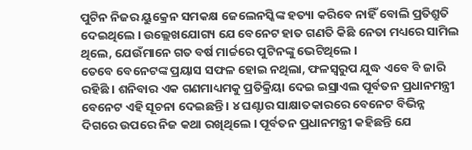ପୁଟିନ ନିଜର ୟୁକ୍ରେନ ସମକକ୍ଷ ଜେଲେନସ୍କିଙ୍କ ହତ୍ୟା କରିବେ ନାହିଁ ବୋଲି ପ୍ରତିଶ୍ରୁତି ଦେଇଥିଲେ । ଉଲ୍ଲେଖଯୋଗ୍ୟ ଯେ ବେନେଟ ହାତ ଗଣତି କିଛି ନେତା ମଧ୍ୟରେ ସାମିଲ ଥିଲେ, ଯେଉଁମାନେ ଗତ ବର୍ଷ ମାର୍ଚ୍ଚରେ ପୁଟିନଙ୍କୁ ଭେଟିଥିଲେ ।
ତେବେ ବେନେଟଙ୍କ ପ୍ରୟାସ ସଫଳ ହୋଇ ନଥିଲା, ଫଳସ୍ୱରୁପ ଯୁଦ୍ଧ ଏବେ ବି ଜାରି ରହିଛି । ଶନିବାର ଏକ ଗଣମାଧ୍ୟମକୁ ପ୍ରତିକ୍ରିୟା ଦେଇ ଇସ୍ରାଏଲ ପୂର୍ବତନ ପ୍ରଧାନମନ୍ତ୍ରୀ ବେନେଟ ଏହି ସୂଚନା ଦେଇଛନ୍ତି । ୪ ଘଣ୍ଟାର ସାକ୍ଷାତକାରରେ ବେନେଟ ବିଭିନ୍ନ ଦିଗରେ ଉପରେ ନିଜ କଥା ରଖିଥିଲେ । ପୂର୍ବତନ ପ୍ରଧାନମନ୍ତ୍ରୀ କହିଛନ୍ତି ଯେ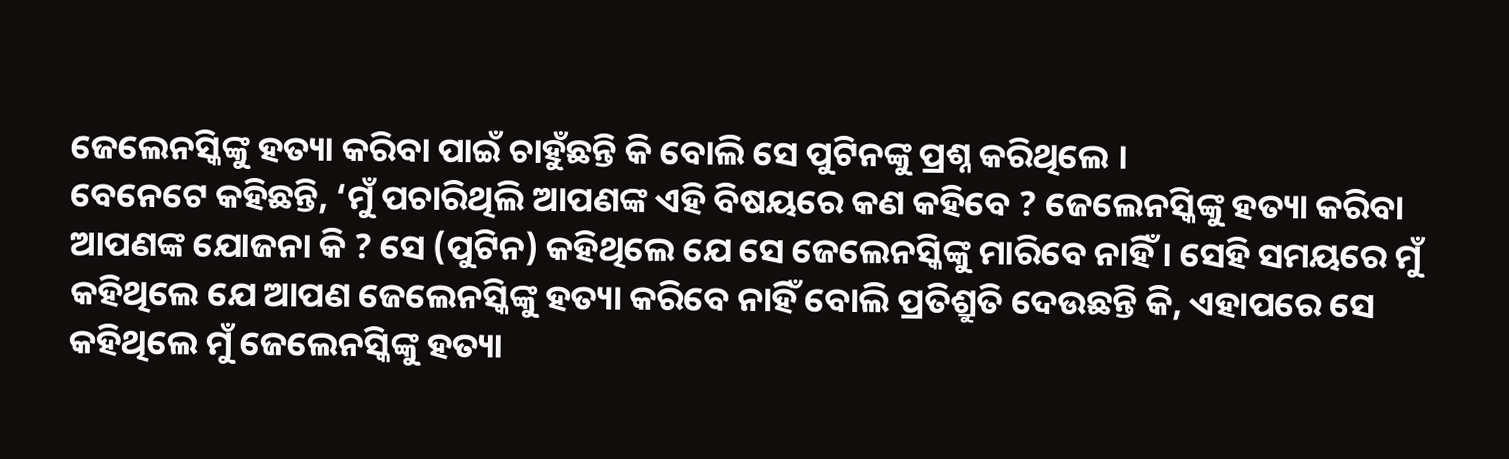ଜେଲେନସ୍କିଙ୍କୁ ହତ୍ୟା କରିବା ପାଇଁ ଚାହୁଁଛନ୍ତି କି ବୋଲି ସେ ପୁଟିନଙ୍କୁ ପ୍ରଶ୍ନ କରିଥିଲେ ।
ବେନେଟେ କହିଛନ୍ତି, ‘ମୁଁ ପଚାରିଥିଲି ଆପଣଙ୍କ ଏହି ବିଷୟରେ କଣ କହିବେ ? ଜେଲେନସ୍କିଙ୍କୁ ହତ୍ୟା କରିବା ଆପଣଙ୍କ ଯୋଜନା କି ? ସେ (ପୁଟିନ) କହିଥିଲେ ଯେ ସେ ଜେଲେନସ୍କିଙ୍କୁ ମାରିବେ ନାହିଁ । ସେହି ସମୟରେ ମୁଁ କହିଥିଲେ ଯେ ଆପଣ ଜେଲେନସ୍କିଙ୍କୁ ହତ୍ୟା କରିବେ ନାହିଁ ବୋଲି ପ୍ରତିଶ୍ରୁତି ଦେଉଛନ୍ତି କି, ଏହାପରେ ସେ କହିଥିଲେ ମୁଁ ଜେଲେନସ୍କିଙ୍କୁ ହତ୍ୟା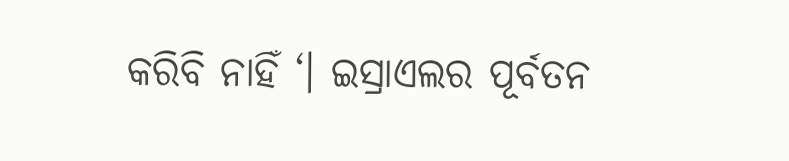କରିବି ନାହିଁ ‘। ଇସ୍ରାଏଲର ପୂର୍ବତନ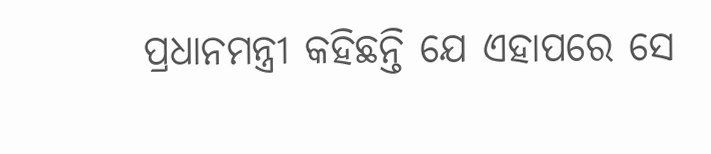ପ୍ରଧାନମନ୍ତ୍ରୀ କହିଛନ୍ତି ଯେ ଏହାପରେ ସେ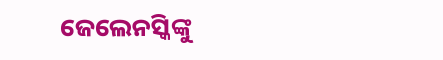ଜେଲେନସ୍କିଙ୍କୁ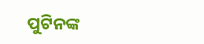ପୁଟିନଙ୍କ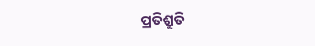ପ୍ରତିଶ୍ରୁତି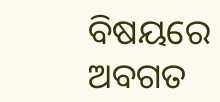ବିଷୟରେ ଅବଗତ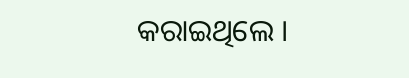କରାଇଥିଲେ ।